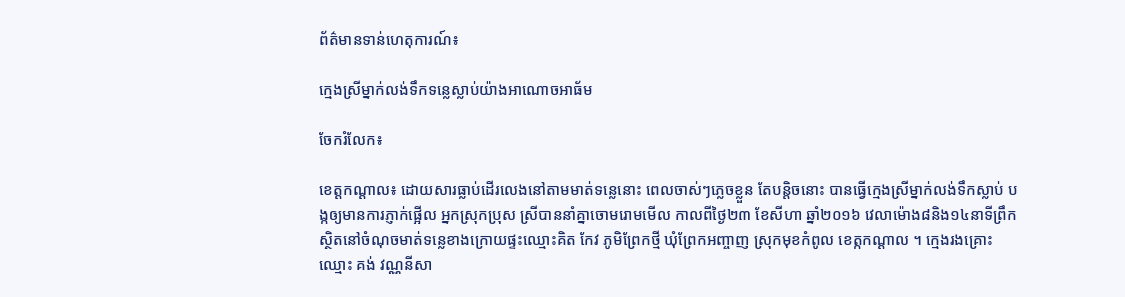ព័ត៌មានទាន់ហេតុការណ៍៖

ក្មេងស្រីម្នាក់លង់ទឹកទន្លេស្លាប់យ៉ាងអាណោចអាធ័ម

ចែករំលែក៖

ខេត្តកណ្តាល៖ ដោយសារធ្លាប់ដើរលេងនៅតាមមាត់ទន្លេនោះ ពេលចាស់ៗភ្លេចខ្លួន តែបន្តិចនោះ បានធ្វើក្មេងស្រីម្នាក់លង់ទឹកស្លាប់ បង្កឲ្យមានការភ្ញាក់ផ្អើល អ្នកស្រុកប្រុស ស្រីបាននាំគ្នាចោមរោមមើល កាលពីថ្ងៃ២៣ ខែសីហា ឆ្នាំ២០១៦ វេលាម៉ោង៨និង១៤នាទីព្រឹក ស្ថិតនៅចំណុចមាត់ទន្លេខាងក្រោយផ្ទះឈ្មោះគិត កែវ ភូមិព្រែកថ្មី ឃុំព្រែកអញ្ចាញ ស្រុកមុខកំពូល ខេត្កកណ្ដាល ។ ក្មេងរងគ្រោះឈ្មោះ គង់ វណ្ណនីសា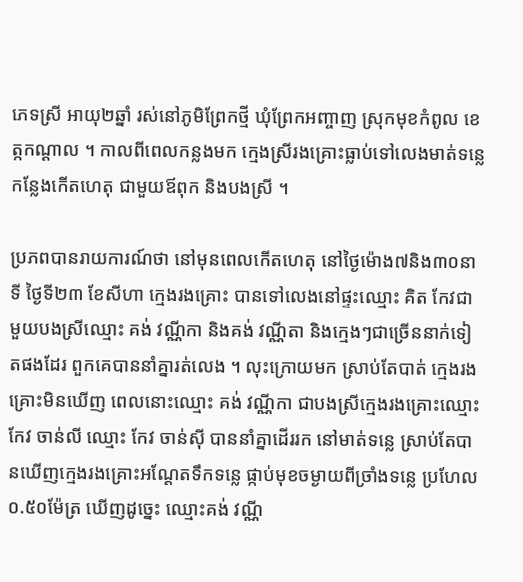ភេទស្រី អាយុ២ឆ្នាំ រស់នៅភូមិព្រែកថ្មី ឃុំព្រែកអញ្ចាញ ស្រុកមុខកំពូល ខេត្កកណ្ដាល ។ កាលពីពេលកន្លងមក ក្មេងស្រីរងគ្រោះធ្លាប់ទៅលេងមាត់ទន្លេ កន្លែងកើតហេតុ ជាមួយឪពុក និងបងស្រី ។

ប្រភពបានរាយការណ៍ថា នៅមុនពេលកើតហេតុ នៅថ្ងៃម៉ោង៧និង៣០នាទី ថ្ងៃទី២៣ ខែសីហា ក្មេងរងគ្រោះ បានទៅលេងនៅផ្ទះឈ្មោះ គិត កែវជាមួយបងស្រីឈ្មោះ គង់ វណ្ណីកា និងគង់ វណ្ណីតា និងក្មេងៗជាច្រើននាក់ទៀតផងដែរ ពួកគេបាននាំគ្នារត់លេង ។ លុះក្រោយមក ស្រាប់តែបាត់ ក្មេងរងគ្រោះមិនឃើញ ពេលនោះឈ្មោះ គង់ វណ្ណីកា ជាបងស្រីក្មេងរងគ្រោះឈ្មោះ កែវ ចាន់លី ឈ្មោះ កែវ ចាន់ស៊ី បាននាំគ្នាដើររក នៅមាត់ទន្លេ ស្រាប់តែបានឃើញក្មេងរងគ្រោះអណ្ដែតទឹកទន្លេ ផ្កាប់មុខចម្ងាយពីច្រាំងទន្លេ ប្រហែល០.៥០ម៉ែត្រ ឃើញដូច្នេះ ឈ្មោះគង់ វណ្ណី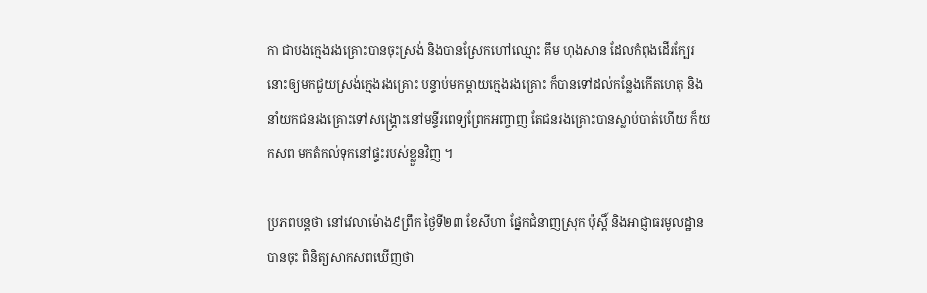កា ជាបងក្មេងរងគ្រោះបានចុះស្រង់ និងបានស្រែកហៅឈ្មោះ គឹម ហុងសាន ដែលកំពុងដើរក្បែរនោះឲ្យមកជួយស្រង់ក្មេងរងគ្រោះ បន្ទាប់មកម្ដាយក្មេងរងគ្រោះ ក៏បានទៅដល់កន្លែងកើតហេតុ និងនាំយកជនរងគ្រោះទៅសង្គ្រោះនៅមន្ទីរពេទ្យព្រែកអញ្ចាញ តែជនរងគ្រោះបានស្លាប់បាត់ហើយ ក៏យកសព មកតំកល់ទុកនៅផ្ទះរបស់ខ្លួនវិញ ។

ប្រភពបន្តថា នៅវេលាម៉ោង៩ព្រឹក ថ្ងៃទី២៣ ខែសីហា ផ្នែកជំនាញស្រុក ប៉ុស្តិ៍ និងអាជ្ញាធរមូលដ្ឋាន បានចុះ ពិនិត្យសាកសពឃើញថា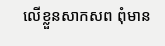លើខ្លួនសាកសព ពុំមាន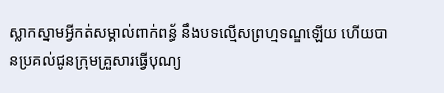ស្លាកស្នាមអ្វីកត់សម្គាល់ពាក់ពន្ធ័ នឹងបទល្មើសព្រហ្មទណ្ឌឡើយ ហើយបានប្រគល់ជូនក្រុមគ្រួសារធ្វើបុណ្យ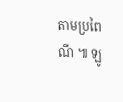តាមប្រពៃណី ៕ ឡូ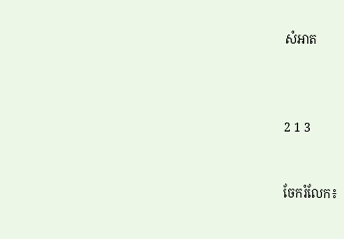សំអាត



2 1 3


ចែករំលែក៖